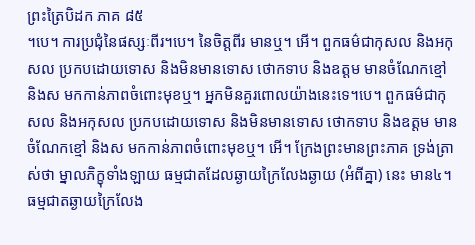ព្រះត្រៃបិដក ភាគ ៨៥
។បេ។ ការប្រជុំនៃផស្សៈពីរ។បេ។ នៃចិត្តពីរ មានឬ។ អើ។ ពួកធម៌ជាកុសល និងអកុសល ប្រកបដោយទោស និងមិនមានទោស ថោកទាប និងឧត្តម មានចំណែកខ្មៅ និងស មកកាន់ភាពចំពោះមុខឬ។ អ្នកមិនគួរពោលយ៉ាងនេះទេ។បេ។ ពួកធម៌ជាកុសល និងអកុសល ប្រកបដោយទោស និងមិនមានទោស ថោកទាប និងឧត្តម មានចំណែកខ្មៅ និងស មកកាន់ភាពចំពោះមុខឬ។ អើ។ ក្រែងព្រះមានព្រះភាគ ទ្រង់ត្រាស់ថា ម្នាលភិក្ខុទាំងឡាយ ធម្មជាតដែលឆ្ងាយក្រៃលែងឆ្ងាយ (អំពីគ្នា) នេះ មាន៤។ ធម្មជាតឆ្ងាយក្រៃលែង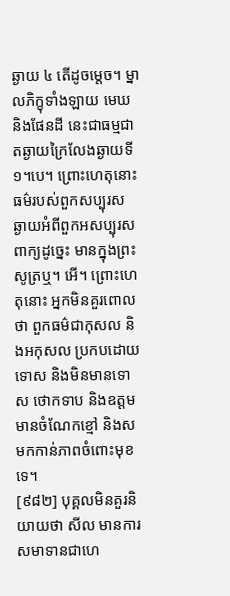ឆ្ងាយ ៤ តើដូចម្តេច។ ម្នាលភិក្ខុទាំងឡាយ មេឃ និងផែនដី នេះជាធម្មជាតឆ្ងាយក្រៃលែងឆ្ងាយទី ១។បេ។ ព្រោះហេតុនោះ ធម៌របស់ពួកសប្បុរស ឆ្ងាយអំពីពួកអសប្បុរស ពាក្យដូច្នេះ មានក្នុងព្រះសូត្រឬ។ អើ។ ព្រោះហេតុនោះ អ្នកមិនគួរពោលថា ពួកធម៌ជាកុសល និងអកុសល ប្រកបដោយទោស និងមិនមានទោស ថោកទាប និងឧត្តម មានចំណែកខ្មៅ និងស មកកាន់ភាពចំពោះមុខទេ។
[៩៨២] បុគ្គលមិនគួរនិយាយថា សីល មានការសមាទានជាហេ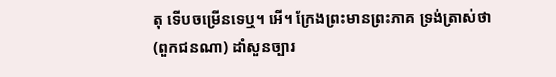តុ ទើបចម្រើនទេឬ។ អើ។ ក្រែងព្រះមានព្រះភាគ ទ្រង់ត្រាស់ថា (ពួកជនណា) ដាំសួនច្បារ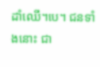ដាំឈើ។បេ។ ជនទាំងនោះ ជា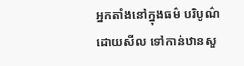អ្នកតាំងនៅក្នុងធម៌ បរិបូណ៌ដោយសីល ទៅកាន់ឋានសួ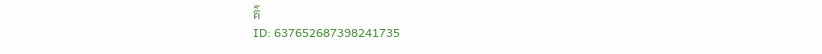គ៌
ID: 637652687398241735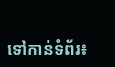ទៅកាន់ទំព័រ៖